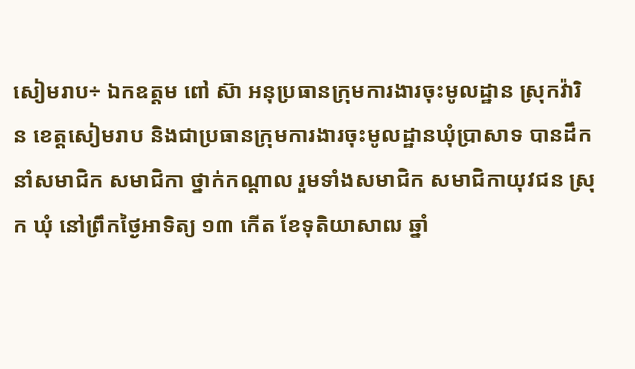សៀមរាប÷ ឯកឧត្តម ពៅ ស៊ា អនុប្រធានក្រុមការងារចុះមូលដ្ឋាន ស្រុកវ៉ារិន ខេត្តសៀមរាប និងជាប្រធានក្រុមការងារចុះមូលដ្ឋានឃុំប្រាសាទ បានដឹកនាំសមាជិក សមាជិកា ថ្នាក់កណ្តាល រួមទាំងសមាជិក សមាជិកាយុវជន ស្រុក ឃុំ នៅព្រឹកថ្ងៃអាទិត្យ ១៣ កើត ខែទុតិយាសាឍ ឆ្នាំ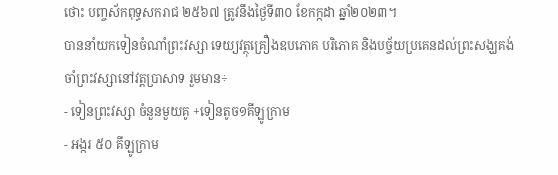ថោះ បញ្ចស័កពុទ្ធសករាជ ២៥៦៧ ត្រូវនឹងថ្ងៃទី៣០ ខែកក្កដា ឆ្នាំ២០២៣។
បាននាំយកទៀនចំណាំព្រះវស្សា ទេយ្យវត្ថុគ្រឿងឧបភោគ បរិភោគ និងបច្ច័យប្រគេនដល់ព្រះសង្ឃគង់ចាំព្រះវស្សានៅវត្តប្រាសាទ រួមមាន÷
- ទៀនព្រះវស្សា ចំនួនមួយគូ +ទៀនតូច១គីឡូក្រាម
- អង្ករ ៥០ គីឡូក្រាម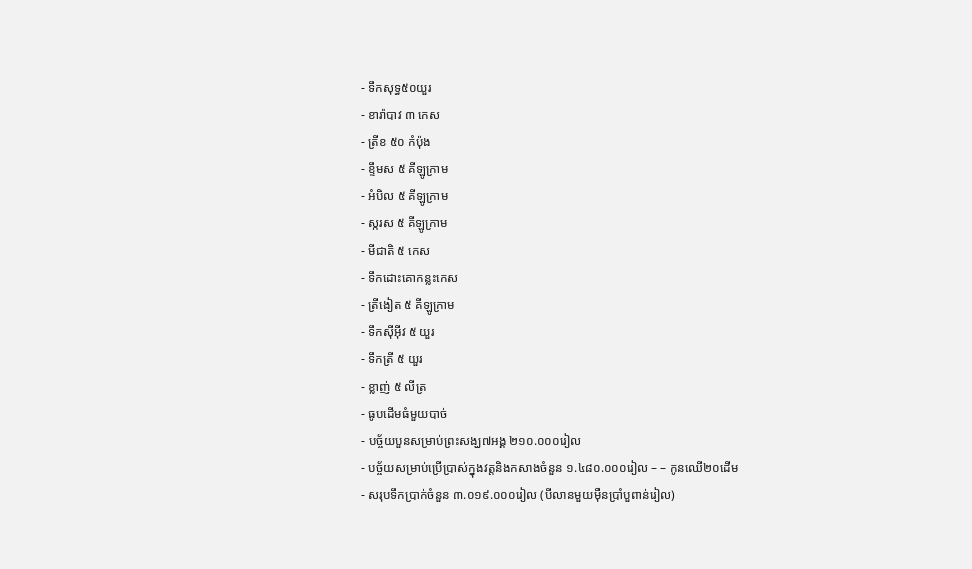- ទឹកសុទ្ធ៥០យួរ
- ខារ៉ាបាវ ៣ កេស
- ត្រីខ ៥០ កំប៉ុង
- ខ្ទឹមស ៥ គីឡូក្រាម
- អំបិល ៥ គីឡូក្រាម
- ស្ករស ៥ គីឡូក្រាម
- មីជាតិ ៥ កេស
- ទឹកដោះគោកន្លះកេស
- ត្រីងៀត ៥ គីឡូក្រាម
- ទឹកស៊ីអ៊ីវ ៥ យួរ
- ទឹកត្រី ៥ យួរ
- ខ្លាញ់ ៥ លីត្រ
- ធូបដើមធំមួយបាច់
- បច្ច័យបួនសម្រាប់ព្រះសង្ឃ៧អង្គ ២១០.០០០រៀល
- បច្ច័យសម្រាប់ប្រើប្រាស់ក្នុងវត្តនិងកសាងចំនួន ១.៤៨០.០០០រៀល – – កូនឈើ២០ដើម
- សរុបទឹកប្រាក់ចំនួន ៣.០១៩.០០០រៀល (បីលានមួយម៉ឺនប្រាំបួពាន់រៀល)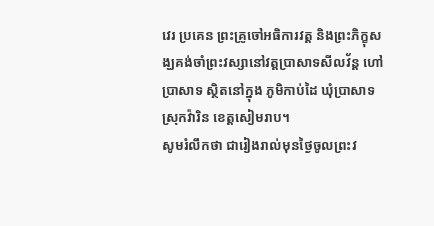វេរ ប្រគេន ព្រះគ្រូចៅអធិការវត្ត និងព្រះភិក្ខុសង្ឃគង់ចាំព្រះវស្សានៅវត្តប្រាសាទសីលវ័ន្ត ហៅ ប្រាសាទ ស្ថិតនៅក្នុង ភូមិកាប់ដៃ ឃុំប្រាសាទ ស្រុកវ៉ារិន ខេត្តសៀមរាប។
សូមរំលឹកថា ជារៀងរាល់មុនថ្ងៃចូលព្រះវ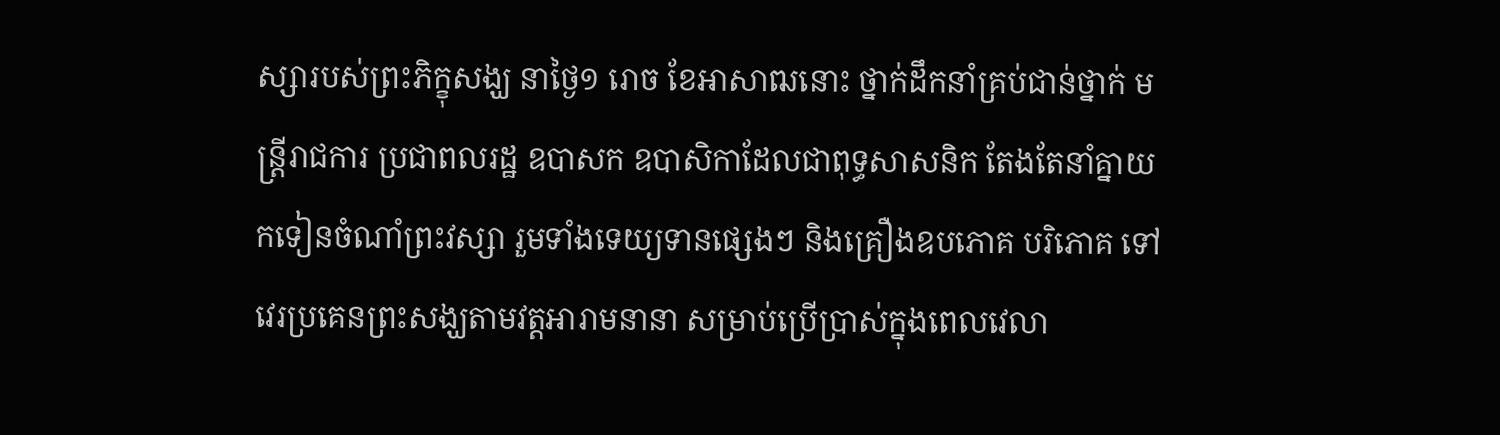ស្សារបស់ព្រះភិក្ខុសង្ឃ នាថ្ងៃ១ រោច ខែអាសាឍនោះ ថ្នាក់ដឹកនាំគ្រប់ជាន់ថ្នាក់ មន្ត្រីរាជការ ប្រជាពលរដ្ឋ ឧបាសក ឧបាសិកាដែលជាពុទ្ធសាសនិក តែងតែនាំគ្នាយកទៀនចំណាំព្រះវស្សា រួមទាំងទេយ្យទានផ្សេងៗ និងគ្រឿងឧបភោគ បរិភោគ ទៅវេរប្រគេនព្រះសង្ឃតាមវត្តអារាមនានា សម្រាប់ប្រើប្រាស់ក្នុងពេលវេលា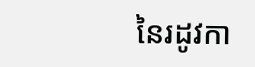នៃរដូវកា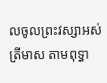លចូលព្រះវស្សាអស់ត្រីមាស តាមពុទ្ធា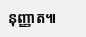នុញ្ញាត៕